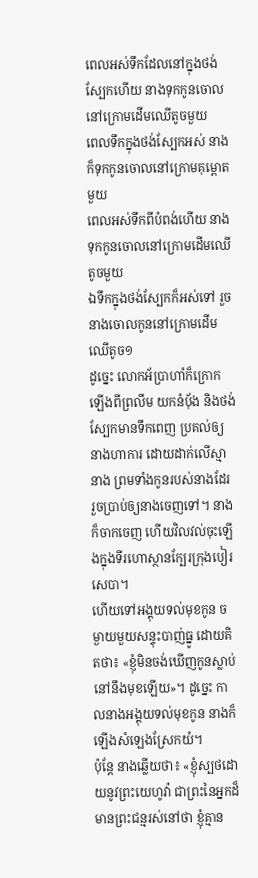ពេលអស់ទឹកដែលនៅក្នុងថង់ស្បែកហើយ នាងទុកកូនចោលនៅក្រោមដើមឈើតូចមួយ
ពេលទឹកក្នុងថង់ស្បែកអស់ នាងក៏ទុកកូនចោលនៅក្រោមគុម្ពោតមួយ
ពេលអស់ទឹកពីបំពង់ហើយ នាងទុកកូនចោលនៅក្រោមដើមឈើតូចមួយ
ឯទឹកក្នុងថង់ស្បែកក៏អស់ទៅ រួចនាងចោលកូននៅក្រោមដើមឈើតូច១
ដូច្នេះ លោកអ័ប្រាហាំក៏ក្រោកឡើងពីព្រលឹម យកនំបុ័ង និងថង់ស្បែកមានទឹកពេញ ប្រគល់ឲ្យនាងហាការ ដោយដាក់លើស្មានាង ព្រមទាំងកូនរបស់នាងដែរ រួចប្រាប់ឲ្យនាងចេញទៅ។ នាងក៏ចាកចេញ ហើយវិលវល់ចុះឡើងក្នុងទីរហោស្ថានក្បែរក្រុងបៀរសេបា។
ហើយទៅអង្គុយទល់មុខកូន ចម្ងាយមួយសន្ទុះបាញ់ធ្នូ ដោយគិតថា៖ «ខ្ញុំមិនចង់ឃើញកូនស្លាប់នៅនឹងមុខឡើយ»។ ដូច្នេះ កាលនាងអង្គុយទល់មុខកូន នាងក៏ឡើងសំឡេងស្រែកយំ។
ប៉ុន្តែ នាងឆ្លើយថា៖ «ខ្ញុំស្បថដោយនូវព្រះយេហូវ៉ា ជាព្រះនៃអ្នកដ៏មានព្រះជន្មរស់នៅថា ខ្ញុំគ្មាន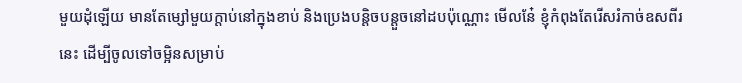មួយដុំឡើយ មានតែម្សៅមួយក្តាប់នៅក្នុងខាប់ និងប្រេងបន្តិចបន្តួចនៅដបប៉ុណ្ណោះ មើលនែ៎ ខ្ញុំកំពុងតែរើសរំកាច់ឧសពីរនេះ ដើម្បីចូលទៅចម្អិនសម្រាប់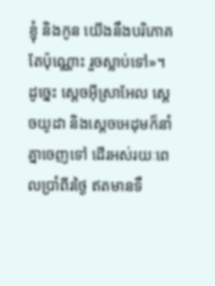ខ្ញុំ និងកូន យើងនឹងបរិភោគតែប៉ុណ្ណោះ រួចស្លាប់ទៅ»។
ដូច្នេះ ស្តេចអ៊ីស្រាអែល ស្តេចយូដា និងស្តេចអេដុមក៏នាំគ្នាចេញទៅ ដើរអស់រយៈពេលប្រាំពីរថ្ងៃ ឥតមានទឹ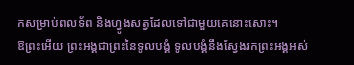កសម្រាប់ពលទ័ព និងហ្វូងសត្វដែលទៅជាមួយគេនោះសោះ។
ឱព្រះអើយ ព្រះអង្គជាព្រះនៃទូលបង្គំ ទូលបង្គំនឹងស្វែងរកព្រះអង្គអស់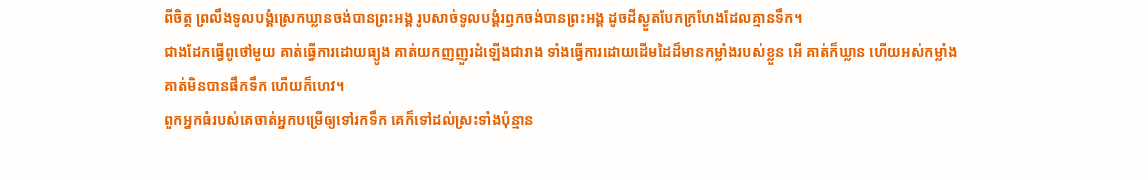ពីចិត្ត ព្រលឹងទូលបង្គំស្រេកឃ្លានចង់បានព្រះអង្គ រូបសាច់ទូលបង្គំរឭកចង់បានព្រះអង្គ ដូចដីស្ងួតបែកក្រហែងដែលគ្មានទឹក។
ជាងដែកធ្វើពូថៅមួយ គាត់ធ្វើការដោយធ្យូង គាត់យកញញួរដំឡើងជារាង ទាំងធ្វើការដោយដើមដៃដ៏មានកម្លាំងរបស់ខ្លួន អើ គាត់ក៏ឃ្លាន ហើយអស់កម្លាំង គាត់មិនបានផឹកទឹក ហើយក៏ហេវ។
ពួកអ្នកធំរបស់គេចាត់អ្នកបម្រើឲ្យទៅរកទឹក គេក៏ទៅដល់ស្រះទាំងប៉ុន្មាន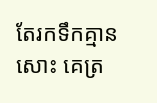តែរកទឹកគ្មានសោះ គេត្រ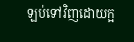ឡប់ទៅវិញដោយក្អ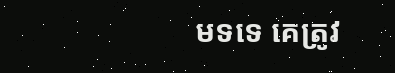មទទេ គេត្រូវ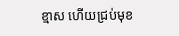ខ្មាស ហើយជ្រប់មុខ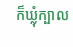ក៏ឃ្លុំក្បាល